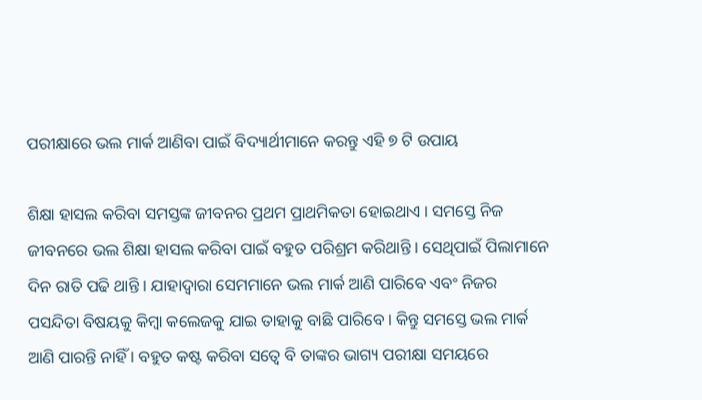ପରୀକ୍ଷାରେ ଭଲ ମାର୍କ ଆଣିବା ପାଇଁ ବିଦ୍ୟାର୍ଥୀମାନେ କରନ୍ତୁ ଏହି ୭ ଟି ଉପାୟ

ଶିକ୍ଷା ହାସଲ କରିବା ସମସ୍ତଙ୍କ ଜୀବନର ପ୍ରଥମ ପ୍ରାଥମିକତା ହୋଇଥାଏ । ସମସ୍ତେ ନିଜ ଜୀବନରେ ଭଲ ଶିକ୍ଷା ହାସଲ କରିବା ପାଇଁ ବହୁତ ପରିଶ୍ରମ କରିଥାନ୍ତି । ସେଥିପାଇଁ ପିଲାମାନେ ଦିନ ରାତି ପଢି ଥାନ୍ତି । ଯାହାଦ୍ୱାରା ସେମମାନେ ଭଲ ମାର୍କ ଆଣି ପାରିବେ ଏବଂ ନିଜର ପସନ୍ଦିତା ବିଷୟକୁ କିମ୍ବା କଲେଜକୁ ଯାଇ ତାହାକୁ ବାଛି ପାରିବେ । କିନ୍ତୁ ସମସ୍ତେ ଭଲ ମାର୍କ ଆଣି ପାରନ୍ତି ନାହିଁ । ବହୁତ କଷ୍ଟ କରିବା ସତ୍ବେ ବି ତାଙ୍କର ଭାଗ୍ୟ ପରୀକ୍ଷା ସମୟରେ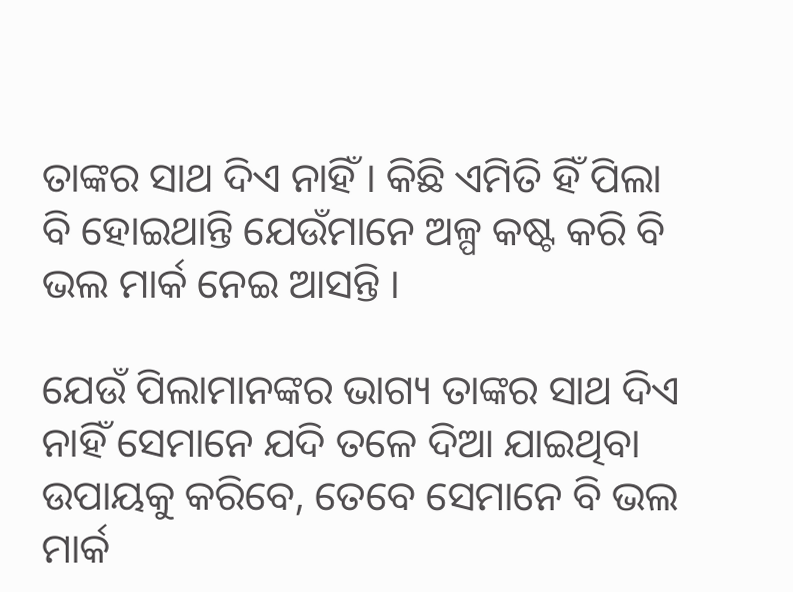ତାଙ୍କର ସାଥ ଦିଏ ନାହିଁ । କିଛି ଏମିତି ହିଁ ପିଲା ବି ହୋଇଥାନ୍ତି ଯେଉଁମାନେ ଅଳ୍ପ କଷ୍ଟ କରି ବି ଭଲ ମାର୍କ ନେଇ ଆସନ୍ତି ।

ଯେଉଁ ପିଲାମାନଙ୍କର ଭାଗ୍ୟ ତାଙ୍କର ସାଥ ଦିଏ ନାହିଁ ସେମାନେ ଯଦି ତଳେ ଦିଆ ଯାଇଥିବା ଉପାୟକୁ କରିବେ, ତେବେ ସେମାନେ ବି ଭଲ ମାର୍କ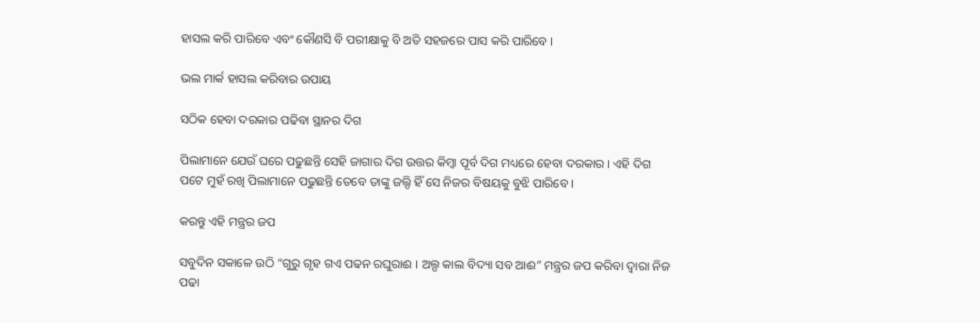ହାସଲ କରି ପାରିବେ ଏବଂ କୌଣସି ବି ପରୀକ୍ଷାକୁ ବି ଅତି ସହଜରେ ପାସ କରି ପାରିବେ ।

ଭଲ ମାର୍କ ହାସଲ କରିବାର ଉପାୟ

ସଠିକ ହେବା ଦରକାର ପଢିବା ସ୍ଥାନର ଦିଗ

ପିଲାମାନେ ଯେଉଁ ଘରେ ପଢୁଛନ୍ତି ସେହି ଜାଗାର ଦିଗ ଉତ୍ତର କିମ୍ବା ପୂର୍ବ ଦିଗ ମଧ୍ୟରେ ହେବା ଦରକାର । ଏହି ଦିଗ ପଟେ ମୁହଁ ରଖି ପିଲାମାନେ ପଢୁଛନ୍ତି ତେବେ ତାଙ୍କୁ ଜଲ୍ଦି ହିଁ ସେ ନିଜର ବିଷୟକୁ ବୁଝି ପାରିବେ ।

କରନ୍ତୁ ଏହି ମନ୍ତ୍ରର ଜପ

ସବୁଦିନ ସକାଳେ ଉଠି “ଗୁରୁ ଗୃହ ଗଏ ପଢନ ରଘୁରାଈ । ଅଲ୍ପ କାଲ ବିଦ୍ୟା ସବ ଆଈ” ମନ୍ତ୍ରର ଜପ କରିବା ଦ୍ଵାରା ନିଜ ପଢା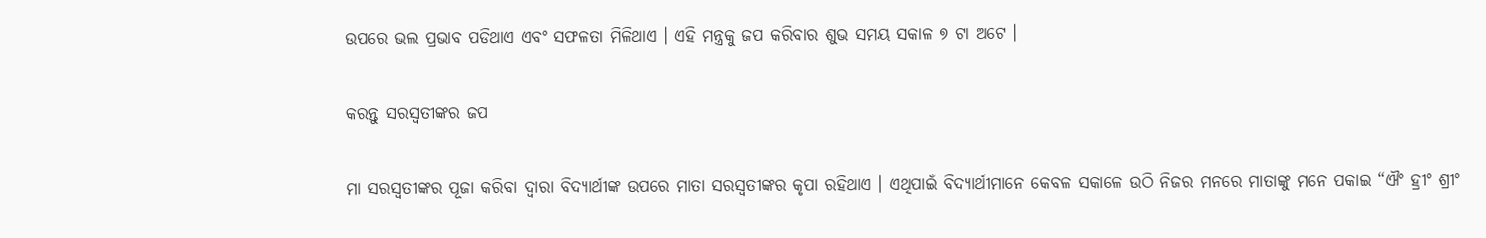ଉପରେ ଭଲ ପ୍ରଭାବ ପଡିଥାଏ ଏବଂ ସଫଳତା ମିଳିଥାଏ । ଏହି ମନ୍ତ୍ରକୁ ଜପ କରିବାର ଶୁଭ ସମୟ ସକାଳ ୭ ଟା ଅଟେ ।

କରନ୍ତୁ ସରସ୍ଵତୀଙ୍କର ଜପ

ମା ସରସ୍ଵତୀଙ୍କର ପୂଜା କରିବା ଦ୍ଵାରା ବିଦ୍ୟାର୍ଥୀଙ୍କ ଉପରେ ମାତା ସରସ୍ଵତୀଙ୍କର କୃପା ରହିଥାଏ । ଏଥିପାଇଁ ବିଦ୍ୟାର୍ଥୀମାନେ କେବଳ ସକାଳେ ଉଠି ନିଜର ମନରେ ମାତାଙ୍କୁ ମନେ ପକାଇ “ଐଂ ହ୍ରୀଂ ଶ୍ରୀଂ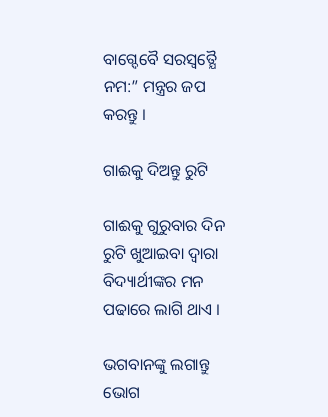ବାଗ୍ଦେବୈ ସରସ୍ୱତ୍ଯୈ ନମ:” ମନ୍ତ୍ରର ଜପ କରନ୍ତୁ ।

ଗାଈକୁ ଦିଅନ୍ତୁ ରୁଟି

ଗାଈକୁ ଗୁରୁବାର ଦିନ ରୁଟି ଖୁଆଇବା ଦ୍ଵାରା ବିଦ୍ୟାର୍ଥୀଙ୍କର ମନ ପଢାରେ ଲାଗି ଥାଏ ।

ଭଗବାନଙ୍କୁ ଲଗାନ୍ତୁ ଭୋଗ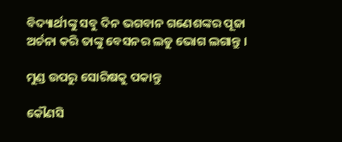ବିଦ୍ୟାର୍ଥୀଙ୍କୁ ସବୁ ଦିନ ଭଗବାନ ଗଣେଶଙ୍କର ପୂଜା ଅର୍ଚନା କରି ତାଙ୍କୁ ବେସନର ଲଡୁ ଭୋଗ ଲଗାନ୍ତୁ ।

ମୁଣ୍ଡ ଉପରୁ ସୋରିଷକୁ ପକାନ୍ତୁ

କୌଣସି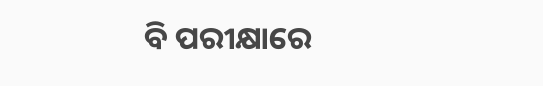ବି ପରୀକ୍ଷାରେ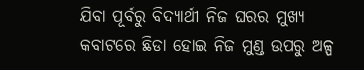ଯିବା ପୂର୍ବରୁ ବିଦ୍ୟାର୍ଥୀ ନିଜ ଘରର ମୁଖ୍ୟ କବାଟରେ ଛିଡା ହୋଇ ନିଜ ମୁଣ୍ଡ ଉପରୁ ଅଳ୍ପ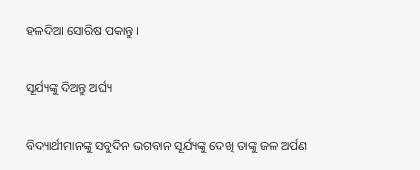ହଳଦିଆ ସୋରିଷ ପକାନ୍ତୁ ।

ସୂର୍ଯ୍ୟଙ୍କୁ ଦିଅନ୍ତୁ ଅର୍ଘ୍ୟ

ବିଦ୍ୟାର୍ଥୀମାନଙ୍କୁ ସବୁଦିନ ଭଗବାନ ସୂର୍ଯ୍ୟଙ୍କୁ ଦେଖି ତାଙ୍କୁ ଜଳ ଅର୍ପଣ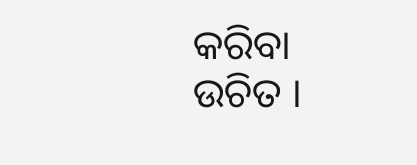କରିବା ଉଚିତ ।